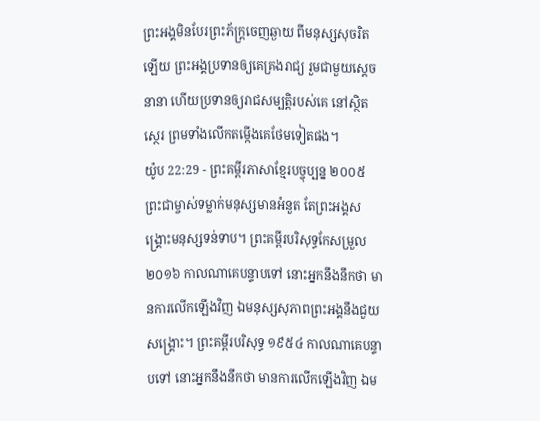ព្រះអង្គមិនបែរព្រះភ័ក្ត្រចេញឆ្ងាយ ពីមនុស្សសុចរិតឡើយ ព្រះអង្គប្រទានឲ្យគេគ្រងរាជ្យ រួមជាមួយស្ដេចនានា ហើយប្រទានឲ្យរាជសម្បត្តិរបស់គេ នៅស្ថិតស្ថេរ ព្រមទាំងលើកតម្កើងគេថែមទៀតផង។
យ៉ូប 22:29 - ព្រះគម្ពីរភាសាខ្មែរបច្ចុប្បន្ន ២០០៥ ព្រះជាម្ចាស់ទម្លាក់មនុស្សមានអំនួត តែព្រះអង្គសង្គ្រោះមនុស្សទន់ទាប។ ព្រះគម្ពីរបរិសុទ្ធកែសម្រួល ២០១៦ កាលណាគេបន្ទាបទៅ នោះអ្នកនឹងនឹកថា មានការលើកឡើងវិញ ឯមនុស្សសុភាពព្រះអង្គនឹងជួយសង្គ្រោះ។ ព្រះគម្ពីរបរិសុទ្ធ ១៩៥៤ កាលណាគេបន្ទាបទៅ នោះអ្នកនឹងនឹកថា មានការលើកឡើងវិញ ឯម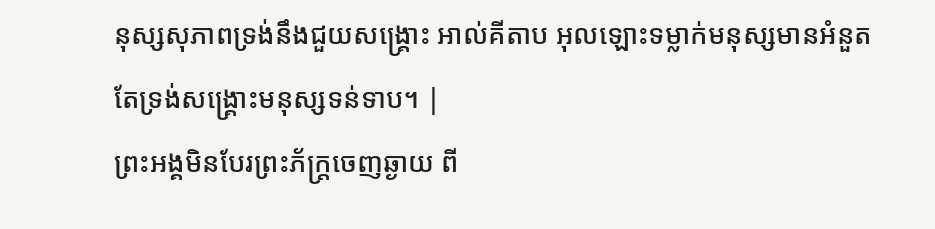នុស្សសុភាពទ្រង់នឹងជួយសង្គ្រោះ អាល់គីតាប អុលឡោះទម្លាក់មនុស្សមានអំនួត តែទ្រង់សង្គ្រោះមនុស្សទន់ទាប។ |
ព្រះអង្គមិនបែរព្រះភ័ក្ត្រចេញឆ្ងាយ ពី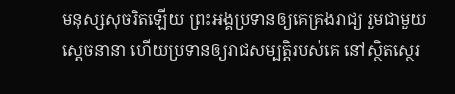មនុស្សសុចរិតឡើយ ព្រះអង្គប្រទានឲ្យគេគ្រងរាជ្យ រួមជាមួយស្ដេចនានា ហើយប្រទានឲ្យរាជសម្បត្តិរបស់គេ នៅស្ថិតស្ថេរ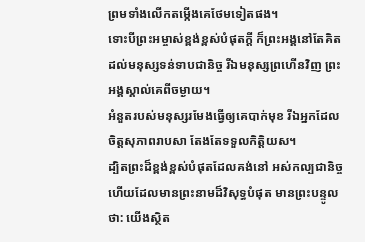ព្រមទាំងលើកតម្កើងគេថែមទៀតផង។
ទោះបីព្រះអម្ចាស់ខ្ពង់ខ្ពស់បំផុតក្ដី ក៏ព្រះអង្គនៅតែគិតដល់មនុស្សទន់ទាបជានិច្ច រីឯមនុស្សព្រហើនវិញ ព្រះអង្គស្គាល់គេពីចម្ងាយ។
អំនួតរបស់មនុស្សរមែងធ្វើឲ្យគេបាក់មុខ រីឯអ្នកដែលចិត្តសុភាពរាបសា តែងតែទទួលកិត្តិយស។
ដ្បិតព្រះដ៏ខ្ពង់ខ្ពស់បំផុតដែលគង់នៅ អស់កល្បជានិច្ច ហើយដែលមានព្រះនាមដ៏វិសុទ្ធបំផុត មានព្រះបន្ទូលថា: យើងស្ថិត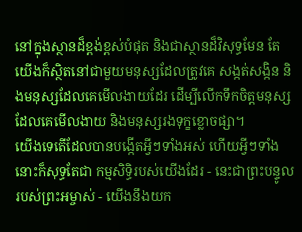នៅក្នុងស្ថានដ៏ខ្ពង់ខ្ពស់បំផុត និងជាស្ថានដ៏វិសុទ្ធមែន តែយើងក៏ស្ថិតនៅជាមួយមនុស្សដែលត្រូវគេ សង្កត់សង្កិន និងមនុស្សដែលគេមើលងាយដែរ ដើម្បីលើកទឹកចិត្តមនុស្សដែលគេមើលងាយ និងមនុស្សរងទុក្ខខ្លោចផ្សា។
យើងទេតើដែលបានបង្កើតអ្វីៗទាំងអស់ ហើយអ្វីៗទាំងនោះក៏សុទ្ធតែជា កម្មសិទ្ធិរបស់យើងដែរ - នេះជាព្រះបន្ទូលរបស់ព្រះអម្ចាស់ - យើងនឹងយក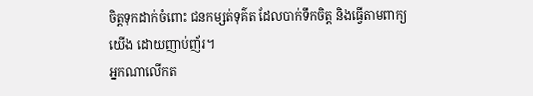ចិត្តទុកដាក់ចំពោះ ជនកម្សត់ទុគ៌ត ដែលបាក់ទឹកចិត្ត និងធ្វើតាមពាក្យយើង ដោយញាប់ញ័រ។
អ្នកណាលើកត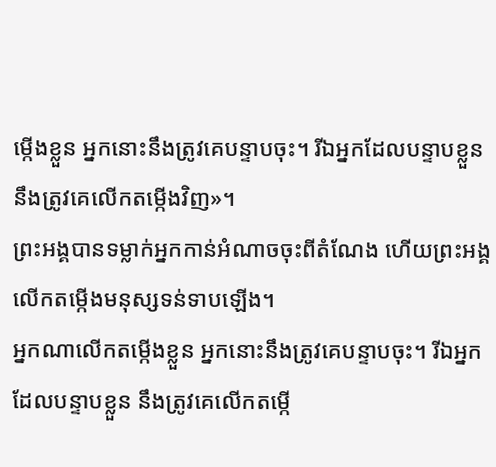ម្កើងខ្លួន អ្នកនោះនឹងត្រូវគេបន្ទាបចុះ។ រីឯអ្នកដែលបន្ទាបខ្លួន នឹងត្រូវគេលើកតម្កើងវិញ»។
ព្រះអង្គបានទម្លាក់អ្នកកាន់អំណាចចុះពីតំណែង ហើយព្រះអង្គលើកតម្កើងមនុស្សទន់ទាបឡើង។
អ្នកណាលើកតម្កើងខ្លួន អ្នកនោះនឹងត្រូវគេបន្ទាបចុះ។ រីឯអ្នកដែលបន្ទាបខ្លួន នឹងត្រូវគេលើកតម្កើ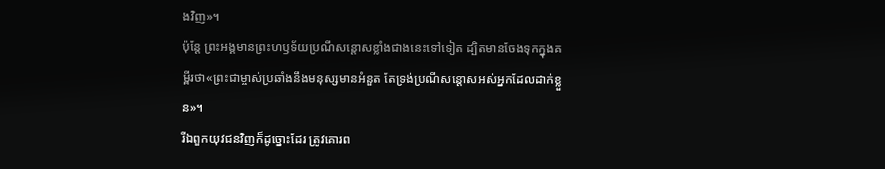ងវិញ»។
ប៉ុន្តែ ព្រះអង្គមានព្រះហឫទ័យប្រណីសន្ដោសខ្លាំងជាងនេះទៅទៀត ដ្បិតមានចែងទុកក្នុងគម្ពីរថា«ព្រះជាម្ចាស់ប្រឆាំងនឹងមនុស្សមានអំនួត តែទ្រង់ប្រណីសន្ដោសអស់អ្នកដែលដាក់ខ្លួន»។
រីឯពួកយុវជនវិញក៏ដូច្នោះដែរ ត្រូវគោរព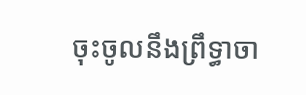ចុះចូលនឹងព្រឹទ្ធាចា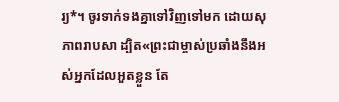រ្យ*។ ចូរទាក់ទងគ្នាទៅវិញទៅមក ដោយសុភាពរាបសា ដ្បិត«ព្រះជាម្ចាស់ប្រឆាំងនឹងអស់អ្នកដែលអួតខ្លួន តែ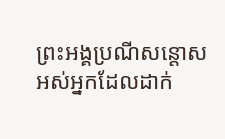ព្រះអង្គប្រណីសន្ដោសអស់អ្នកដែលដាក់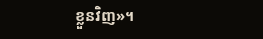ខ្លួនវិញ»។